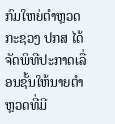ກົມໃຫຍ່ຕຳຫຼວດ ກະຊວງ ປກສ ໄດ້ຈັດພິທີປະກາດເລື່ອນຊັ້ນໃຫ້ນາຍຕຳຫຼວດທີ່ມີ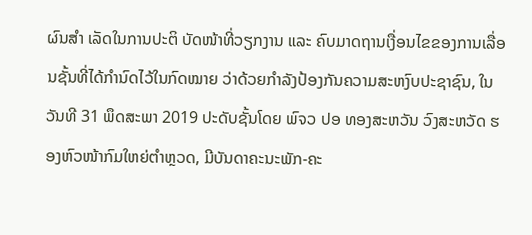ຜົນສຳ ເລັດໃນການປະຕິ ບັດໜ້າທີ່ວຽກງານ ແລະ ຄົບມາດຖານເງື່ອນໄຂຂອງການເລື່ອນຊັ້ນທີ່ໄດ້ກຳນົດໄວ້ໃນກົດໝາຍ ວ່າດ້ວຍກຳລັງປ້ອງກັນຄວາມສະຫງົບປະຊາຊົນ, ໃນວັນທີ 31 ພຶດສະພາ 2019 ປະດັບຊັ້ນໂດຍ ພົຈວ ປອ ທອງສະຫວັນ ວົງສະຫວັດ ຮອງຫົວໜ້າກົມໃຫຍ່ຕຳຫຼວດ, ມີບັນດາຄະນະພັກ-ຄະ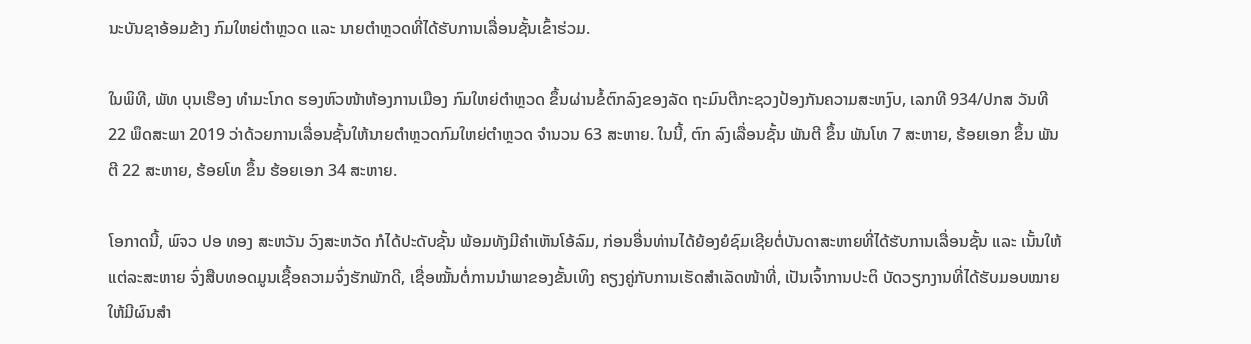ນະບັນຊາອ້ອມຂ້າງ ກົມໃຫຍ່ຕຳຫຼວດ ແລະ ນາຍຕຳຫຼວດທີ່ໄດ້ຮັບການເລື່ອນຊັ້ນເຂົ້າຮ່ວມ.

ໃນພິທີ, ພັທ ບຸນເຮືອງ ທຳມະໂກດ ຮອງຫົວໜ້າຫ້ອງການເມືອງ ກົມໃຫຍ່ຕຳຫຼວດ ຂຶ້ນຜ່ານຂໍ້ຕົກລົງຂອງລັດ ຖະມົນຕີກະຊວງປ້ອງກັນຄວາມສະຫງົບ, ເລກທີ 934/ປກສ ວັນທີ 22 ພຶດສະພາ 2019 ວ່າດ້ວຍການເລື່ອນຊັ້ນໃຫ້ນາຍຕຳຫຼວດກົມໃຫຍ່ຕຳຫຼວດ ຈຳນວນ 63 ສະຫາຍ. ໃນນີ້, ຕົກ ລົງເລື່ອນຊັ້ນ ພັນຕີ ຂຶ້ນ ພັນໂທ 7 ສະຫາຍ, ຮ້ອຍເອກ ຂຶ້ນ ພັນຕີ 22 ສະຫາຍ, ຮ້ອຍໂທ ຂຶ້ນ ຮ້ອຍເອກ 34 ສະຫາຍ.

ໂອກາດນີ້, ພົຈວ ປອ ທອງ ສະຫວັນ ວົງສະຫວັດ ກໍໄດ້ປະດັບຊັ້ນ ພ້ອມທັງມີຄຳເຫັນໂອ້ລົມ, ກ່ອນອື່ນທ່ານໄດ້ຍ້ອງຍໍຊົມເຊີຍຕໍ່ບັນດາສະຫາຍທີ່ໄດ້ຮັບການເລື່ອນຊັ້ນ ແລະ ເນັ້ນໃຫ້ແຕ່ລະສະຫາຍ ຈົ່ງສືບທອດມູນເຊື້ອຄວາມຈົ່ງຮັກພັກດີ, ເຊື່ອໝັ້ນຕໍ່ການນຳພາຂອງຂັ້ນເທິງ ຄຽງຄູ່ກັບການເຮັດສຳເລັດໜ້າທີ່, ເປັນເຈົ້າການປະຕິ ບັດວຽກງານທີ່ໄດ້ຮັບມອບໝາຍໃຫ້ມີຜົນສຳ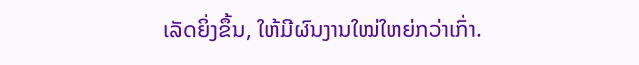ເລັດຍິ່ງຂຶ້ນ, ໃຫ້ມີຜົນງານໃໝ່ໃຫຍ່ກວ່າເກົ່າ.